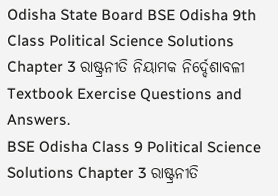Odisha State Board BSE Odisha 9th Class Political Science Solutions Chapter 3 ରାଷ୍ଟ୍ରନୀତି ନିୟାମକ ନିର୍ଦ୍ଦେଶାବଳୀ Textbook Exercise Questions and Answers.
BSE Odisha Class 9 Political Science Solutions Chapter 3 ରାଷ୍ଟ୍ରନୀତି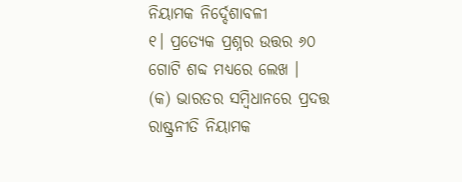ନିୟାମକ ନିର୍ଦ୍ଦେଶାବଳୀ
୧। ପ୍ରତ୍ୟେକ ପ୍ରଶ୍ନର ଉତ୍ତର ୬୦ ଗୋଟି ଶବ୍ଦ ମଧ୍ଯରେ ଲେଖ ।
(କ) ଭାରତର ସମ୍ବିଧାନରେ ପ୍ରଦତ୍ତ ରାଷ୍ଟ୍ରନୀତି ନିୟାମକ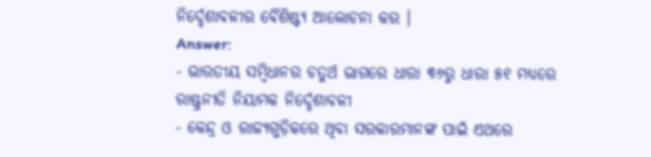ନିର୍ଦ୍ଦେଶାବଳୀର ବୈଶିଷ୍ଟ୍ୟ ଆଲୋଚନା କର ।
Answer:
- ଭାରତୀୟ ସମ୍ବିଧାନର ଚତୁର୍ଥ ଭାଗରେ ଧାରା ୩୬ରୁ ଧାରା ୫୧ ମଧ୍ୟରେ ରାଷ୍ଟ୍ରନୀତି ନିୟାମକ ନିର୍ଦ୍ଦେଶାବଳୀ
- କେନ୍ଦ୍ର ଓ ରାଜ୍ୟଗୁଡ଼ିକରେ ଥିବା ସରକାରମାନଙ୍କ ପାଇଁ ଏଥରେ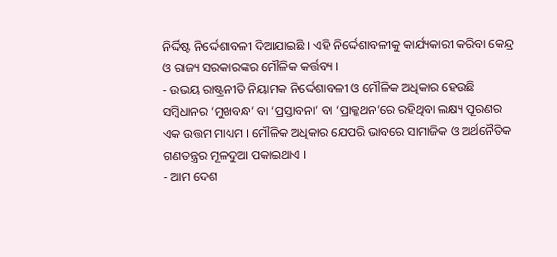ନିର୍ଦ୍ଦିଷ୍ଟ ନିର୍ଦ୍ଦେଶାବଳୀ ଦିଆଯାଇଛି । ଏହି ନିର୍ଦ୍ଦେଶାବଳୀକୁ କାର୍ଯ୍ୟକାରୀ କରିବା କେନ୍ଦ୍ର ଓ ରାଜ୍ୟ ସରକାରଙ୍କର ମୌଳିକ କର୍ତ୍ତବ୍ୟ ।
- ଉଭୟ ରାଷ୍ଟ୍ରନୀତି ନିୟାମକ ନିର୍ଦ୍ଦେଶାବଳୀ ଓ ମୌଳିକ ଅଧିକାର ହେଉଛି ସମ୍ବିଧାନର ‘ମୁଖବନ୍ଧ’ ବା ‘ପ୍ରସ୍ତାବନା’ ବା ‘ପ୍ରାକ୍କଥନ’ରେ ରହିଥିବା ଲକ୍ଷ୍ୟ ପୂରଣର ଏକ ଉତ୍ତମ ମାଧ୍ୟମ । ମୌଳିକ ଅଧିକାର ଯେପରି ଭାବରେ ସାମାଜିକ ଓ ଅର୍ଥନୈତିକ ଗଣତନ୍ତ୍ରର ମୂଳଦୁଆ ପକାଇଥାଏ ।
- ଆମ ଦେଶ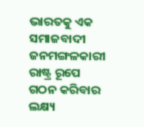ଭାରତକୁ ଏକ ସମାଜବାଦୀ ଜନମଙ୍ଗଳକାରୀ ରାଷ୍ଟ୍ର ରୂପେ ଗଠନ କରିବାର ଲକ୍ଷ୍ୟ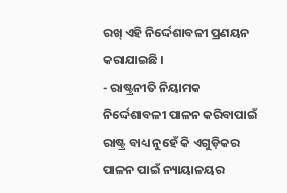ରଖ୍ ଏହି ନିର୍ଦ୍ଦେଶାବଳୀ ପ୍ରଣୟନ କରାଯାଇଛି ।
- ରାଷ୍ଟ୍ରନୀତି ନିୟାମକ ନିର୍ଦ୍ଦେଶାବଳୀ ପାଳନ କରିବାପାଇଁ ରାଷ୍ଟ୍ର ବାଧ୍ୟ ନୁହେଁ କି ଏଗୁଡ଼ିକର ପାଳନ ପାଇଁ ନ୍ୟାୟାଳୟର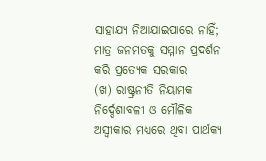ସାହାଯ୍ୟ ନିଆଯାଇପାରେ ନାହିଁ; ମାତ୍ର ଜନମତକୁ ସମ୍ମାନ ପ୍ରଦର୍ଶନ କରି ପ୍ରତ୍ୟେକ ସରକାର
(ଖ) ରାଷ୍ଟ୍ରନୀତି ନିୟାମକ ନିର୍ଦ୍ଦେଶାବଳୀ ଓ ମୌଳିକ ଅସ୍ଵୀକାର ମଧ୍ୟରେ ଥିବା ପାର୍ଥକ୍ୟ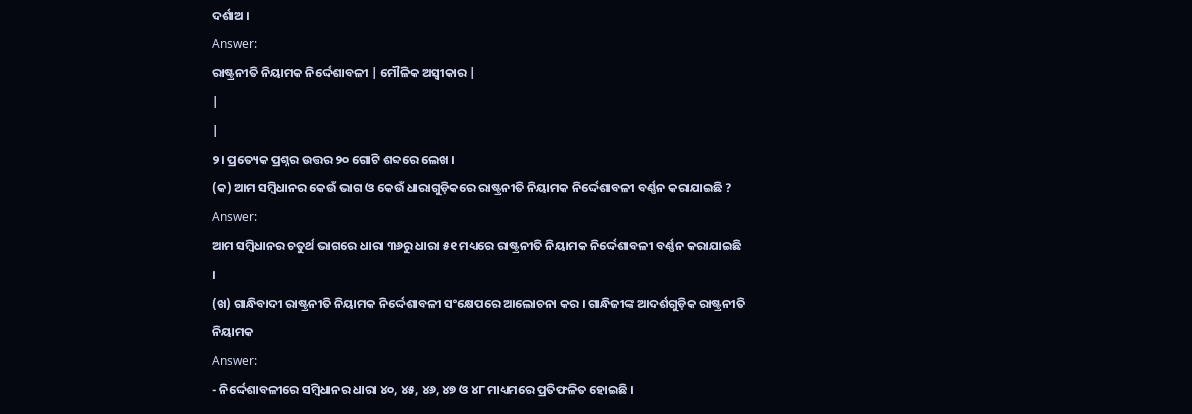ଦର୍ଶାଅ ।
Answer:
ରାଷ୍ଟ୍ରନୀତି ନିୟାମକ ନିର୍ଦ୍ଦେଶାବଳୀ | ମୌଳିକ ଅସ୍ଵୀକାର |
|
|
୨। ପ୍ରତ୍ୟେକ ପ୍ରଶ୍ନର ଉତ୍ତର ୨୦ ଗୋଟି ଶବ୍ଦରେ ଲେଖ ।
(କ) ଆମ ସମ୍ବିଧାନର କେଉଁ ଭାଗ ଓ କେଉଁ ଧାରାଗୁଡ଼ିକରେ ରାଷ୍ଟ୍ରନୀତି ନିୟାମକ ନିର୍ଦ୍ଦେଶାବଳୀ ବର୍ଣ୍ଣନ କରାଯାଇଛି ?
Answer:
ଆମ ସମ୍ବିଧାନର ଚତୁର୍ଥ ଭାଗରେ ଧାରା ୩୬ରୁ ଧାରା ୫୧ ମଧ୍ୟରେ ରାଷ୍ଟ୍ରନୀତି ନିୟାମକ ନିର୍ଦ୍ଦେଶାବଳୀ ବର୍ଣ୍ଣନ କରାଯାଇଛି ।
(ଖ) ଗାନ୍ଧିବାଦୀ ରାଷ୍ଟ୍ରନୀତି ନିୟାମକ ନିର୍ଦ୍ଦେଶାବଳୀ ସଂକ୍ଷେପରେ ଆଲୋଚନା କର । ଗାନ୍ଧିଜୀଙ୍କ ଆଦର୍ଶଗୁଡ଼ିକ ରାଷ୍ଟ୍ରନୀତି ନିୟାମକ
Answer:
- ନିର୍ଦ୍ଦେଶାବଳୀରେ ସମ୍ବିଧାନର ଧାରା ୪୦, ୪୫, ୪୬, ୪୭ ଓ ୪୮ ମାଧ୍ୟମରେ ପ୍ରତିଫଳିତ ହୋଇଛି ।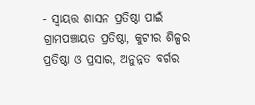- ସ୍ୱାୟତ୍ତ ଶାସନ ପ୍ରତିଷ୍ଠା ପାଇଁ ଗ୍ରାମପଞ୍ଚାୟତ ପ୍ରତିଷ୍ଠା, କୁଟୀର ଶିଳ୍ପର ପ୍ରତିଷ୍ଠା ଓ ପ୍ରସାର, ଅନୁନ୍ନତ ବର୍ଗର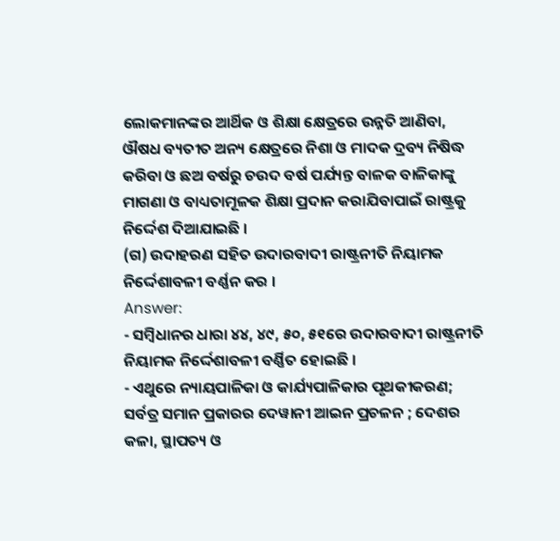ଲୋକମାନଙ୍କର ଆର୍ଥିକ ଓ ଶିକ୍ଷା କ୍ଷେତ୍ରରେ ଉନ୍ନତି ଆଣିବା, ଔଷଧ ବ୍ୟତୀତ ଅନ୍ୟ କ୍ଷେତ୍ରରେ ନିଶା ଓ ମାଦକ ଦ୍ରବ୍ୟ ନିଷିଦ୍ଧ କରିବା ଓ ଛଅ ବର୍ଷରୁ ଚଉଦ ବର୍ଷ ପର୍ଯ୍ୟନ୍ତ ବାଳକ ବାଳିକାଙ୍କୁ ମାଗଣା ଓ ବାଧ୍ୟତାମୂଳକ ଶିକ୍ଷା ପ୍ରଦାନ କରାଯିବାପାଇଁ ରାଷ୍ଟ୍ରକୁ ନିର୍ଦ୍ଦେଶ ଦିଆଯାଇଛି ।
(ଗ) ଉଦାହରଣ ସହିତ ଉଦାରବାଦୀ ରାଷ୍ଟ୍ରନୀତି ନିୟାମକ ନିର୍ଦ୍ଦେଶାବଳୀ ବର୍ଣ୍ଣନ କର ।
Answer:
- ସମ୍ବିଧାନର ଧାରା ୪୪, ୪୯, ୫୦, ୫୧ରେ ଉଦାରବାଦୀ ରାଷ୍ଟ୍ରନୀତି ନିୟାମକ ନିର୍ଦ୍ଦେଶାବଳୀ ବର୍ଣ୍ଣିତ ହୋଇଛି ।
- ଏଥୁରେ ନ୍ୟାୟପାଳିକା ଓ କାର୍ଯ୍ୟପାଳିକାର ପୃଥକୀକରଣ; ସର୍ବତ୍ର ସମାନ ପ୍ରକାରର ଦେୱାନୀ ଆଇନ ପ୍ରଚଳନ ; ଦେଶର କଳା, ସ୍ଥାପତ୍ୟ ଓ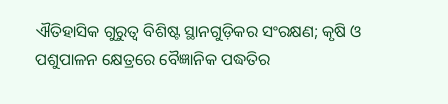ଐତିହାସିକ ଗୁରୁତ୍ଵ ବିଶିଷ୍ଟ ସ୍ଥାନଗୁଡ଼ିକର ସଂରକ୍ଷଣ; କୃଷି ଓ ପଶୁପାଳନ କ୍ଷେତ୍ରରେ ବୈଜ୍ଞାନିକ ପଦ୍ଧତିର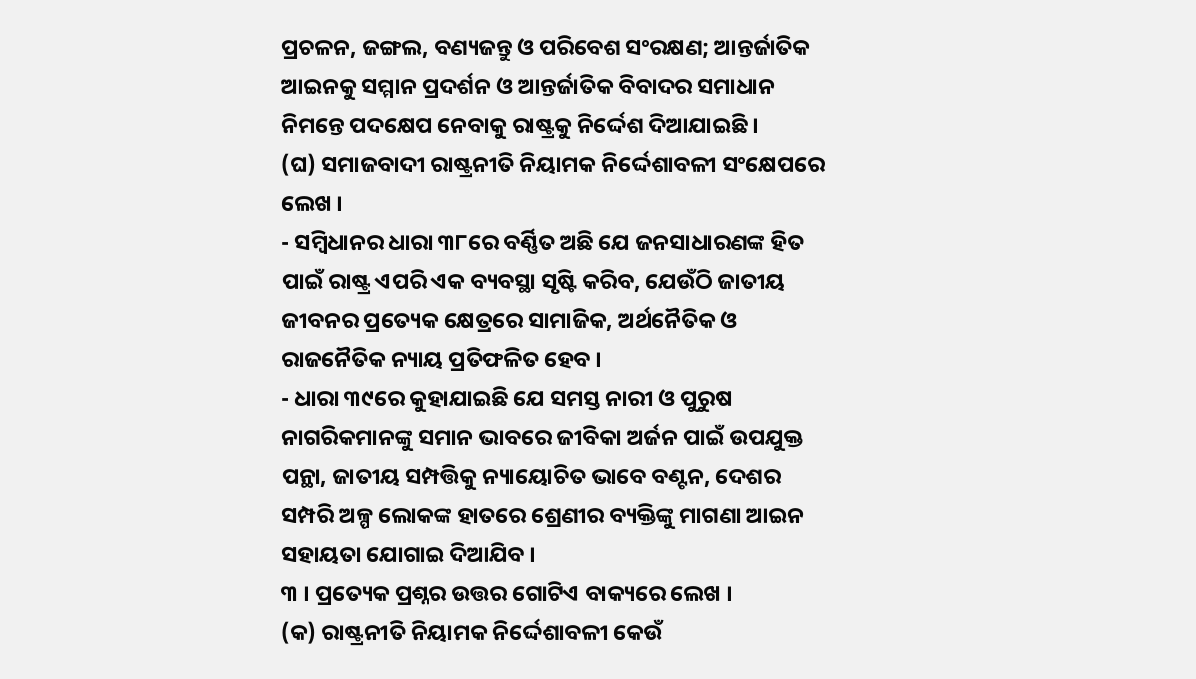ପ୍ରଚଳନ, ଜଙ୍ଗଲ, ବଣ୍ୟଜନ୍ତୁ ଓ ପରିବେଶ ସଂରକ୍ଷଣ; ଆନ୍ତର୍ଜାତିକ ଆଇନକୁ ସମ୍ମାନ ପ୍ରଦର୍ଶନ ଓ ଆନ୍ତର୍ଜାତିକ ବିବାଦର ସମାଧାନ ନିମନ୍ତେ ପଦକ୍ଷେପ ନେବାକୁ ରାଷ୍ଟ୍ରକୁ ନିର୍ଦ୍ଦେଶ ଦିଆଯାଇଛି ।
(ଘ) ସମାଜବାଦୀ ରାଷ୍ଟ୍ରନୀତି ନିୟାମକ ନିର୍ଦ୍ଦେଶାବଳୀ ସଂକ୍ଷେପରେ ଲେଖ ।
- ସମ୍ବିଧାନର ଧାରା ୩୮ରେ ବର୍ଣ୍ଣିତ ଅଛି ଯେ ଜନସାଧାରଣଙ୍କ ହିତ ପାଇଁ ରାଷ୍ଟ୍ର ଏପରି ଏକ ବ୍ୟବସ୍ଥା ସୃଷ୍ଟି କରିବ, ଯେଉଁଠି ଜାତୀୟ ଜୀବନର ପ୍ରତ୍ୟେକ କ୍ଷେତ୍ରରେ ସାମାଜିକ, ଅର୍ଥନୈତିକ ଓ ରାଜନୈତିକ ନ୍ୟାୟ ପ୍ରତିଫଳିତ ହେବ ।
- ଧାରା ୩୯ରେ କୁହାଯାଇଛି ଯେ ସମସ୍ତ ନାରୀ ଓ ପୁରୁଷ ନାଗରିକମାନଙ୍କୁ ସମାନ ଭାବରେ ଜୀବିକା ଅର୍ଜନ ପାଇଁ ଉପଯୁକ୍ତ ପନ୍ଥା, ଜାତୀୟ ସମ୍ପତ୍ତିକୁ ନ୍ୟାୟୋଚିତ ଭାବେ ବଣ୍ଟନ, ଦେଶର ସମ୍ପରି ଅଳ୍ପ ଲୋକଙ୍କ ହାତରେ ଶ୍ରେଣୀର ବ୍ୟକ୍ତିଙ୍କୁ ମାଗଣା ଆଇନ ସହାୟତା ଯୋଗାଇ ଦିଆଯିବ ।
୩ । ପ୍ରତ୍ୟେକ ପ୍ରଶ୍ନର ଉତ୍ତର ଗୋଟିଏ ବାକ୍ୟରେ ଲେଖ ।
(କ) ରାଷ୍ଟ୍ରନୀତି ନିୟାମକ ନିର୍ଦ୍ଦେଶାବଳୀ କେଉଁ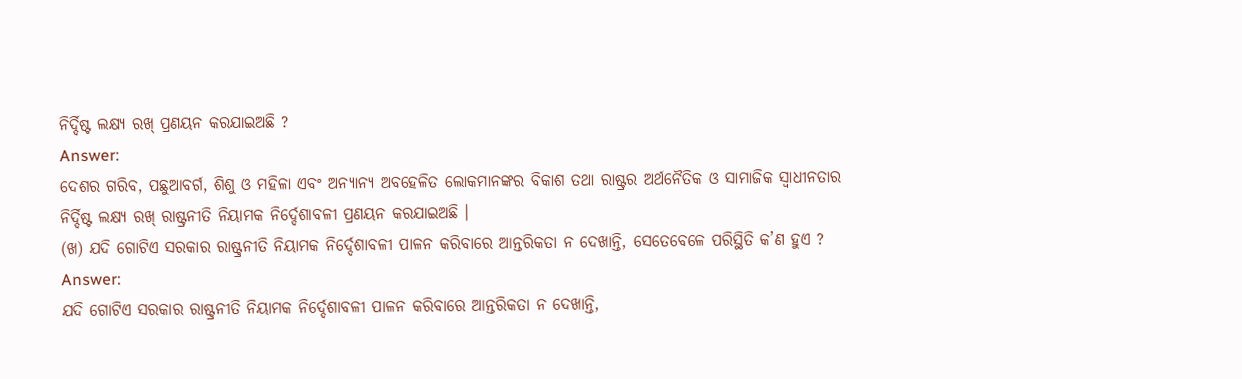ନିର୍ଦ୍ଦିଷ୍ଟ ଲକ୍ଷ୍ୟ ରଖ୍ ପ୍ରଣୟନ କରଯାଇଅଛି ?
Answer:
ଦେଶର ଗରିବ, ପଛୁଆବର୍ଗ, ଶିଶୁ ଓ ମହିଳା ଏବଂ ଅନ୍ୟାନ୍ୟ ଅବହେଳିତ ଲୋକମାନଙ୍କର ବିକାଶ ତଥା ରାଷ୍ଟ୍ରର ଅର୍ଥନୈତିକ ଓ ସାମାଜିକ ସ୍ଵାଧୀନତାର ନିର୍ଦ୍ଦିଷ୍ଟ ଲକ୍ଷ୍ୟ ରଖ୍ ରାଷ୍ଟ୍ରନୀତି ନିୟାମକ ନିର୍ଦ୍ଦେଶାବଳୀ ପ୍ରଣୟନ କରଯାଇଅଛି ।
(ଖ) ଯଦି ଗୋଟିଏ ସରକାର ରାଷ୍ଟ୍ରନୀତି ନିୟାମକ ନିର୍ଦ୍ଦେଶାବଳୀ ପାଳନ କରିବାରେ ଆନ୍ତରିକତା ନ ଦେଖାନ୍ତି, ସେତେବେଳେ ପରିସ୍ଥିତି କ’ଣ ହୁଏ ?
Answer:
ଯଦି ଗୋଟିଏ ସରକାର ରାଷ୍ଟ୍ରନୀତି ନିୟାମକ ନିର୍ଦ୍ଦେଶାବଳୀ ପାଳନ କରିବାରେ ଆନ୍ତରିକତା ନ ଦେଖାନ୍ତି,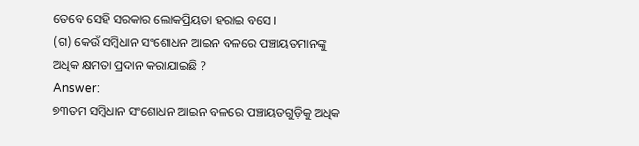ତେବେ ସେହି ସରକାର ଲୋକପ୍ରିୟତା ହରାଇ ବସେ ।
(ଗ) କେଉଁ ସମ୍ବିଧାନ ସଂଶୋଧନ ଆଇନ ବଳରେ ପଞ୍ଚାୟତମାନଙ୍କୁ ଅଧିକ କ୍ଷମତା ପ୍ରଦାନ କରାଯାଇଛି ?
Answer:
୭୩ତମ ସମ୍ବିଧାନ ସଂଶୋଧନ ଆଇନ ବଳରେ ପଞ୍ଚାୟତଗୁଡ଼ିକୁ ଅଧିକ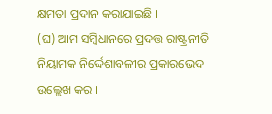କ୍ଷମତା ପ୍ରଦାନ କରାଯାଇଛି ।
(ଘ) ଆମ ସମ୍ବିଧାନରେ ପ୍ରଦତ୍ତ ରାଷ୍ଟ୍ରନୀତି ନିୟାମକ ନିର୍ଦ୍ଦେଶାବଳୀର ପ୍ରକାରଭେଦ ଉଲ୍ଲେଖ କର ।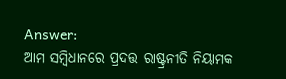Answer:
ଆମ ସମ୍ବିଧାନରେ ପ୍ରଦତ୍ତ ରାଷ୍ଟ୍ରନୀତି ନିୟାମକ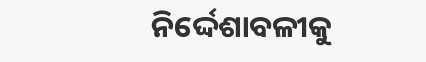ନିର୍ଦ୍ଦେଶାବଳୀକୁ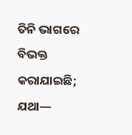ତିନି ଭାଗରେ ବିଭକ୍ତ କରାଯାଇଛି; ଯଥା—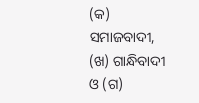(କ) ସମାଜବାଦୀ, (ଖ) ଗାନ୍ଧିବାଦୀ ଓ (ଗ)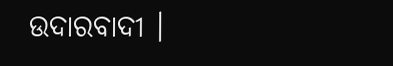ଉଦାରବାଦୀ ।